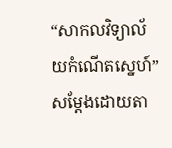“សាកលវិទ្យាល័យកំណើតស្នេហ៍” សម្ដែងដោយតា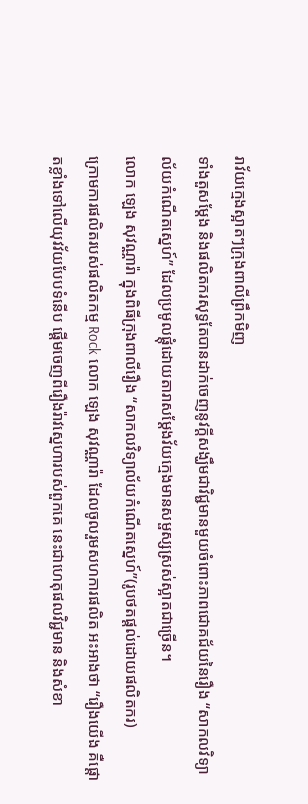រាវ័យក្មេងស្អាតៗក្រុងពាលីព្រឹកមិញ
ទាំងតួសម្ដែង និងផលិតករសុទ្ធតែបានដាក់ចេញនូវក្ដីសង្ឃឹមជាវិជ្ជមានមួយចំពោះភាពជោគជ័យនៃរឿង “សាកលវិទ្យាល័យកំណើតស្នេហ៍” ដែលប្រមូលផ្ដុំដោយតារាសម្ដែងវ័យក្មេងមានសម្ផស្សស្រស់ស្អាតជាច្រើន។
លោក ឡេង សុវណ្ណារ៉ា ក្នុងពិធីក្រុងពាលីរឿង “សាកលវិទ្យាល័យកំណើតស្នេហ៍”(រូបថតផ្ដល់ដោយផលិតករ)
ក្រោមការផលិតរបស់ផលិតកម្ម Rock លោក ឡេង សុវណ្ណារ៉ា ដែលចូលរួមសហការផលិត អះអាងថា “រឿងយើង គឺផ្ដោតខ្លាំងទៅលើយុវវ័យបែបទំនើប ផ្ដើមចេញពីរឿងរ៉ាវស្នេហារបស់ពួកគេ នេះជាហេតុផលវិជ្ជមាន និងសំខា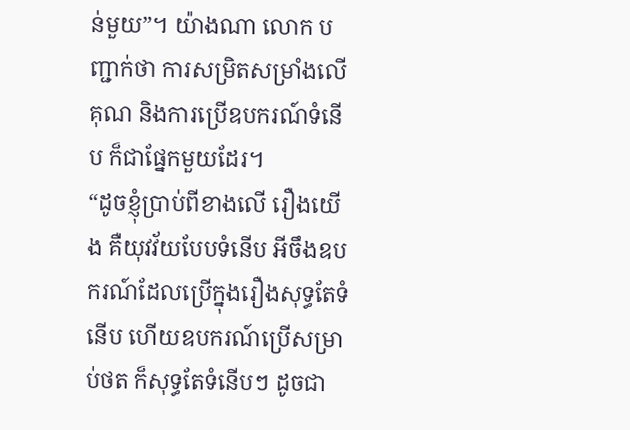ន់មួយ”។ យ៉ាងណា លោក បញ្ជាក់ថា ការសម្រិតសម្រាំងលើគុណ និងការប្រើឧបករណ៍ទំនើប ក៏ជាផ្នែកមួយដែរ។
“ដូចខ្ញុំប្រាប់ពីខាងលើ រឿងយើង គឺយុវវ័យបែបទំនើប អីចឹងឧបករណ៍ដែលប្រើក្នុងរឿងសុទ្ធតែទំនើប ហើយឧបករណ៍ប្រើសម្រាប់ថត ក៏សុទ្ធតែទំនើបៗ ដូចជា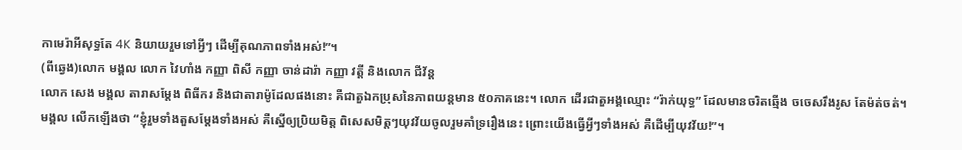កាមេរ៉ាអីសុទ្ធតែ 4K និយាយរួមទៅអ្វីៗ ដើម្បីគុណភាពទាំងអស់!”។
(ពីឆ្វេង)លោក មង្គល លោក វៃហាំង កញ្ញា ពិសី កញ្ញា ចាន់ដារ៉ា កញ្ញា វត្តី និងលោក ជីវ័ន្ត
លោក សេង មង្គល តារាសម្ដែង ពិធីករ និងជាតារាម៉ូដែលផងនោះ គឺជាតួឯកប្រុសនៃភាពយន្តមាន ៥០ភាគនេះ។ លោក ដើរជាតួអង្គឈ្មោះ “រ៉ាក់យុទ្ធ” ដែលមានចរិតឆ្មើង ចចេសរឹងរូស តែម៉ត់ចត់។ មង្គល លើកឡើងថា “ខ្ញុំរួមទាំងតួសម្ដែងទាំងអស់ គឺស្នើឲ្យប្រិយមិត្ត ពិសេសមិត្តៗយុវវ័យចូលរួមគាំទ្ររឿងនេះ ព្រោះយើងធ្វើអ្វីៗទាំងអស់ គឺដើម្បីយុវវ័យ!”។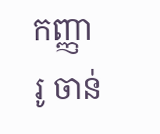កញ្ញា រូ ចាន់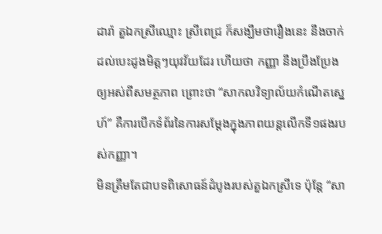ដារ៉ា តួឯកស្រីឈ្មោះ ស្រីពេជ្រ ក៏សង្ឃឹមថារឿងនេះ នឹងចាក់ដល់បេះដូងមិត្តៗយុវវ័យដែរ ហើយថា កញ្ញា នឹងប្រឹងប្រែងឲ្យអស់ពីសមត្ថភាព ព្រោះថា “សាកលវិទ្យាល័យកំណើតស្នេហ៍” គឺការបើកទំព័រនៃការសម្ដែងក្នុងភាពយន្តលើកទី១ផងរបស់កញ្ញា។
មិនត្រឹមតែជាបទពិសោធន៍ដំបូងរបស់តួឯកស្រីទេ ប៉ុន្តែ “សា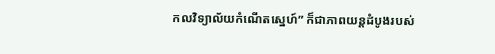កលវិទ្យាល័យកំណើតស្នេហ៍” ក៏ជាភាពយន្តដំបូងរបស់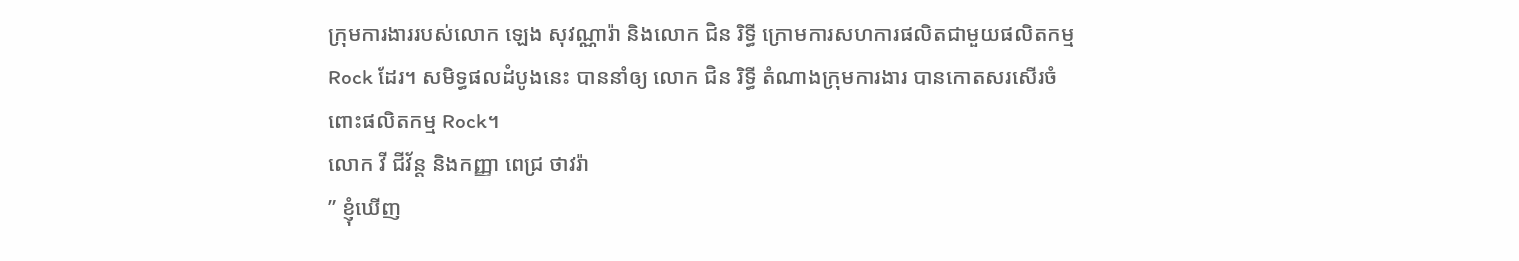ក្រុមការងាររបស់លោក ឡេង សុវណ្ណារ៉ា និងលោក ជិន រិទ្ធី ក្រោមការសហការផលិតជាមួយផលិតកម្ម Rock ដែរ។ សមិទ្ធផលដំបូងនេះ បាននាំឲ្យ លោក ជិន រិទ្ធី តំណាងក្រុមការងារ បានកោតសរសើរចំពោះផលិតកម្ម Rock។
លោក វី ជីវ័ន្ត និងកញ្ញា ពេជ្រ ថាវរ៉ា
” ខ្ញុំឃើញ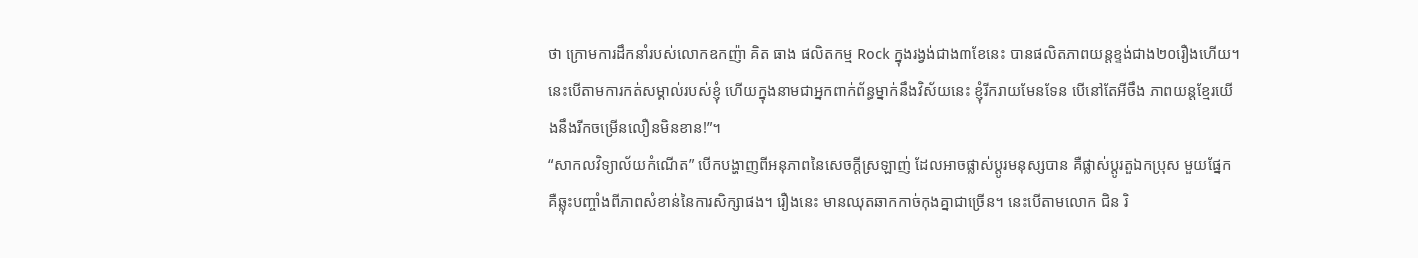ថា ក្រោមការដឹកនាំរបស់លោកឧកញ៉ា គិត ធាង ផលិតកម្ម Rock ក្នុងរង្វង់ជាង៣ខែនេះ បានផលិតភាពយន្តខ្ទង់ជាង២០រឿងហើយ។នេះបើតាមការកត់សម្គាល់របស់ខ្ញុំ ហើយក្នុងនាមជាអ្នកពាក់ព័ន្ធម្នាក់នឹងវិស័យនេះ ខ្ញុំរីករាយមែនទែន បើនៅតែអីចឹង ភាពយន្តខ្មែរយើងនឹងរីកចម្រើនលឿនមិនខាន!”។
“សាកលវិទ្យាល័យកំណើត” បើកបង្ហាញពីអនុភាពនៃសេចក្ដីស្រឡាញ់ ដែលអាចផ្លាស់ប្ដូរមនុស្សបាន គឺផ្លាស់ប្តូរតួឯកប្រុស មួយផ្នែក គឺឆ្លុះបញ្ចាំងពីភាពសំខាន់នៃការសិក្សាផង។ រឿងនេះ មានឈុតឆាកកាច់កុងគ្នាជាច្រើន។ នេះបើតាមលោក ជិន រិ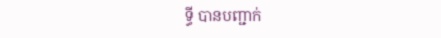ទ្ធី បានបញ្ជាក់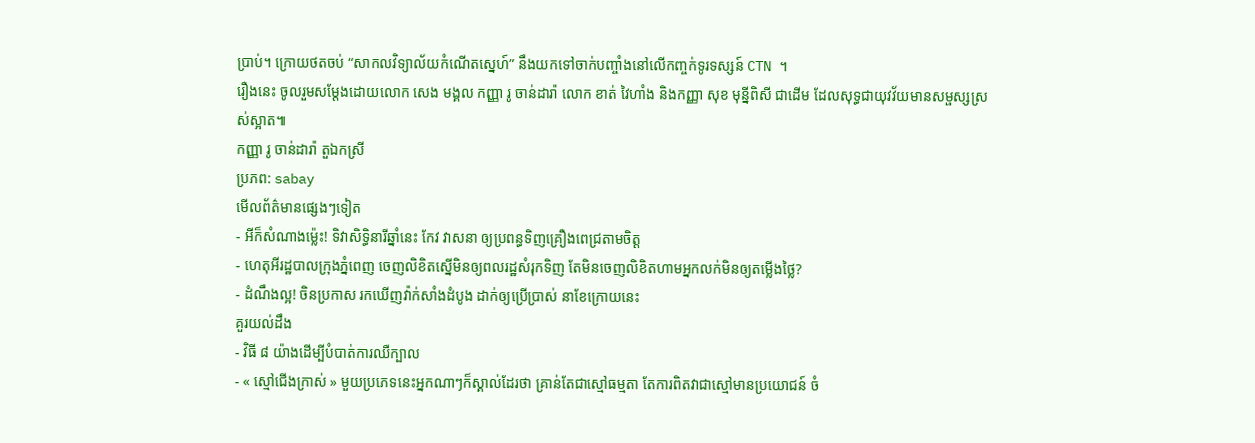ប្រាប់។ ក្រោយថតចប់ “សាកលវិទ្យាល័យកំណើតស្នេហ៍” នឹងយកទៅចាក់បញ្ចាំងនៅលើកញ្ចក់ទូរទស្សន៍ CTN ។
រឿងនេះ ចូលរួមសម្ដែងដោយលោក សេង មង្គល កញ្ញា រូ ចាន់ដារ៉ា លោក ខាត់ វៃហាំង និងកញ្ញា សុខ មុន្នីពិសី ជាដើម ដែលសុទ្ធជាយុវវ័យមានសម្ផស្សស្រស់ស្អាត៕
កញ្ញា រូ ចាន់ដារ៉ា តួឯកស្រី
ប្រភព: sabay
មើលព័ត៌មានផ្សេងៗទៀត
- អីក៏សំណាងម្ល៉េះ! ទិវាសិទ្ធិនារីឆ្នាំនេះ កែវ វាសនា ឲ្យប្រពន្ធទិញគ្រឿងពេជ្រតាមចិត្ត
- ហេតុអីរដ្ឋបាលក្រុងភ្នំពេញ ចេញលិខិតស្នើមិនឲ្យពលរដ្ឋសំរុកទិញ តែមិនចេញលិខិតហាមអ្នកលក់មិនឲ្យតម្លើងថ្លៃ?
- ដំណឹងល្អ! ចិនប្រកាស រកឃើញវ៉ាក់សាំងដំបូង ដាក់ឲ្យប្រើប្រាស់ នាខែក្រោយនេះ
គួរយល់ដឹង
- វិធី ៨ យ៉ាងដើម្បីបំបាត់ការឈឺក្បាល
- « ស្មៅជើងក្រាស់ » មួយប្រភេទនេះអ្នកណាៗក៏ស្គាល់ដែរថា គ្រាន់តែជាស្មៅធម្មតា តែការពិតវាជាស្មៅមានប្រយោជន៍ ចំ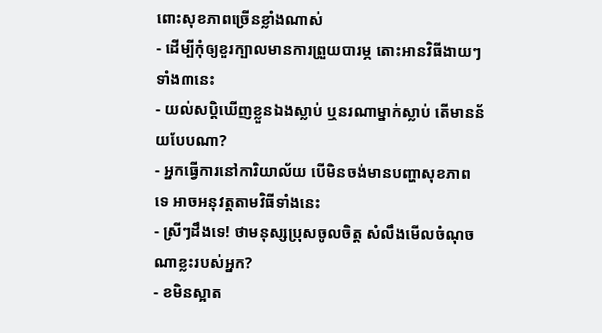ពោះសុខភាពច្រើនខ្លាំងណាស់
- ដើម្បីកុំឲ្យខួរក្បាលមានការព្រួយបារម្ភ តោះអានវិធីងាយៗទាំង៣នេះ
- យល់សប្តិឃើញខ្លួនឯងស្លាប់ ឬនរណាម្នាក់ស្លាប់ តើមានន័យបែបណា?
- អ្នកធ្វើការនៅការិយាល័យ បើមិនចង់មានបញ្ហាសុខភាពទេ អាចអនុវត្តតាមវិធីទាំងនេះ
- ស្រីៗដឹងទេ! ថាមនុស្សប្រុសចូលចិត្ត សំលឹងមើលចំណុចណាខ្លះរបស់អ្នក?
- ខមិនស្អាត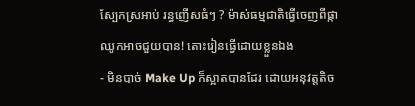ស្បែកស្រអាប់ រន្ធញើសធំៗ ? ម៉ាស់ធម្មជាតិធ្វើចេញពីផ្កាឈូកអាចជួយបាន! តោះរៀនធ្វើដោយខ្លួនឯង
- មិនបាច់ Make Up ក៏ស្អាតបានដែរ ដោយអនុវត្តតិច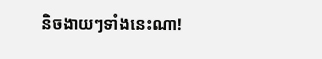និចងាយៗទាំងនេះណា!